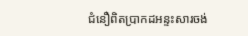ជំនឿពិតប្រាកដអន្ទះសារចង់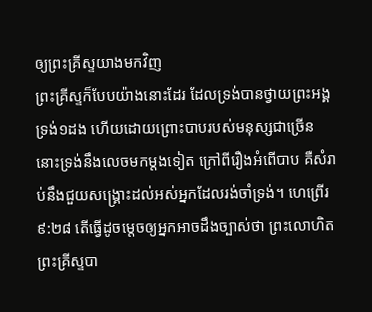ឲ្យព្រះគ្រីស្ទយាងមកវិញ
ព្រះគ្រីស្ទក៏បែបយ៉ាងនោះដែរ ដែលទ្រង់បានថ្វាយព្រះអង្គទ្រង់១ដង ហើយដោយព្រោះបាបរបស់មនុស្សជាច្រើន នោះទ្រង់នឹងលេចមកម្តងទៀត ក្រៅពីរឿងអំពើបាប គឺសំរាប់នឹងជួយសង្គ្រោះដល់អស់អ្នកដែលរង់ចាំទ្រង់។ ហេព្រើរ ៩:២៨ តើធ្វើដូចម្តេចឲ្យអ្នកអាចដឹងច្បាស់ថា ព្រះលោហិតព្រះគ្រីស្ទបា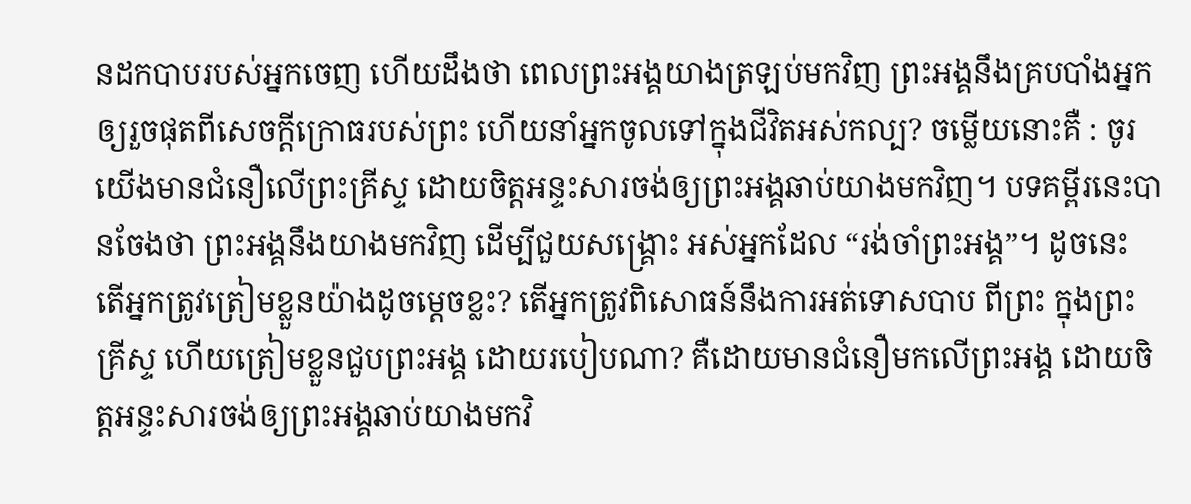នដកបាបរបស់អ្នកចេញ ហើយដឹងថា ពេលព្រះអង្គយាងត្រឡប់មកវិញ ព្រះអង្គនឹងគ្របបាំងអ្នក ឲ្យរួចផុតពីសេចក្តីក្រោធរបស់ព្រះ ហើយនាំអ្នកចូលទៅក្នុងជីវិតអស់កល្ប? ចម្លើយនោះគឺ : ចូរយើងមានជំនឿលើព្រះគ្រីស្ទ ដោយចិត្តអន្ទះសារចង់ឲ្យព្រះអង្គឆាប់យាងមកវិញ។ បទគម្ពីរនេះបានចែងថា ព្រះអង្គនឹងយាងមកវិញ ដើម្បីជួយសង្គ្រោះ អស់អ្នកដែល “រង់ចាំព្រះអង្គ”។ ដូចនេះ តើអ្នកត្រូវត្រៀមខ្លួនយ៉ាងដូចម្តេចខ្លះ? តើអ្នកត្រូវពិសោធន៍នឹងការអត់ទោសបាប ពីព្រះ ក្នុងព្រះគ្រីស្ទ ហើយត្រៀមខ្លួនជួបព្រះអង្គ ដោយរបៀបណា? គឺដោយមានជំនឿមកលើព្រះអង្គ ដោយចិត្តអន្ទះសារចង់ឲ្យព្រះអង្គឆាប់យាងមកវិ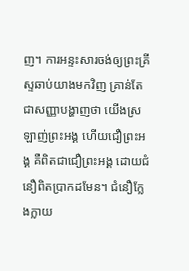ញ។ ការអន្ទះសារចង់ឲ្យព្រះគ្រីស្ទឆាប់យាងមកវិញ គ្រាន់តែជាសញ្ញាបង្ហាញថា យើងស្រឡាញ់ព្រះអង្គ ហើយជឿព្រះអង្គ គឺពិតជាជឿព្រះអង្គ ដោយជំនឿពិតប្រាកដមែន។ ជំនឿក្លែងក្លាយ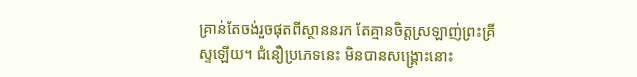គ្រាន់តែចង់រួចផុតពីស្ថាននរក តែគ្មានចិត្តស្រឡាញ់ព្រះគ្រីស្ទឡើយ។ ជំនឿប្រភេទនេះ មិនបានសង្គ្រោះនោះ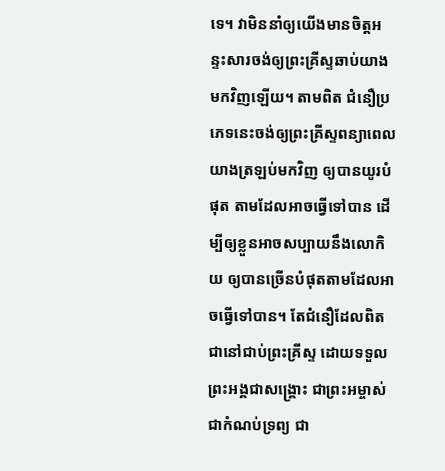ទេ។ វាមិននាំឲ្យយើងមានចិត្តអន្ទះសារចង់ឲ្យព្រះគ្រីស្ទឆាប់យាងមកវិញឡើយ។ តាមពិត ជំនឿប្រភេទនេះចង់ឲ្យព្រះគ្រីស្ទពន្យាពេលយាងត្រឡប់មកវិញ ឲ្យបានយូរបំផុត តាមដែលអាចធ្វើទៅបាន ដើម្បីឲ្យខ្លួនអាចសប្បាយនឹងលោកិយ ឲ្យបានច្រើនបំផុតតាមដែលអាចធ្វើទៅបាន។ តែជំនឿដែលពិតជានៅជាប់ព្រះគ្រីស្ទ ដោយទទួលព្រះអង្គជាសង្គ្រោះ ជាព្រះអម្ចាស់ ជាកំណប់ទ្រព្យ ជា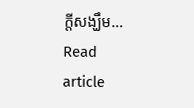ក្តីសង្ឃឹម…
Read article